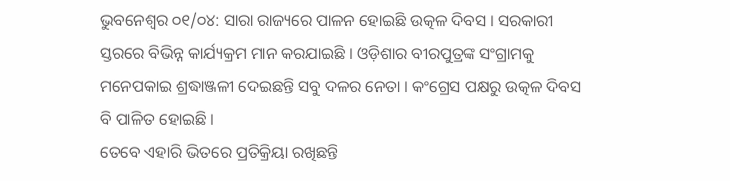ଭୁବନେଶ୍ୱର ୦୧/୦୪: ସାରା ରାଜ୍ୟରେ ପାଳନ ହୋଇଛି ଉତ୍କଳ ଦିବସ । ସରକାରୀ ସ୍ତରରେ ବିଭିନ୍ନ କାର୍ଯ୍ୟକ୍ରମ ମାନ କରଯାଇଛି । ଓଡ଼ିଶାର ବୀରପୁତ୍ରଙ୍କ ସଂଗ୍ରାମକୁ ମନେପକାଇ ଶ୍ରଦ୍ଧାଞ୍ଜଳୀ ଦେଇଛନ୍ତି ସବୁ ଦଳର ନେତା । କଂଗ୍ରେସ ପକ୍ଷରୁ ଉତ୍କଳ ଦିବସ ବି ପାଳିତ ହୋଇଛି ।
ତେବେ ଏହାରି ଭିତରେ ପ୍ରତିକ୍ରିୟା ରଖିଛନ୍ତି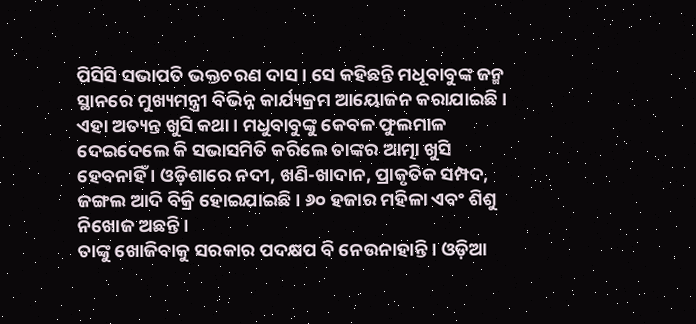ପିସିସି ସଭାପତି ଭକ୍ତଚରଣ ଦାସ । ସେ କହିଛନ୍ତି ମଧୂବାବୁଙ୍କ ଜନ୍ମ ସ୍ଥାନରେ ମୁଖ୍ୟମନ୍ତ୍ରୀ ବିଭିନ୍ନ କାର୍ଯ୍ୟକ୍ରମ ଆୟୋଜନ କରାଯାଇଛି । ଏହା ଅତ୍ୟନ୍ତ ଖୁସି କଥା । ମଧୁବାବୁଙ୍କୁ କେବଳ ଫୁଲମାଳ ଦେଇଦେଲେ କି ସଭାସମିତି କରିଲେ ତାଙ୍କର ଆତ୍ମା ଖୁସି ହେବନାହିଁ । ଓଡ଼ିଶାରେ ନଦୀ, ଖଣି-ଖାଦାନ, ପ୍ରାକୃତିକ ସମ୍ପଦ, ଜଙ୍ଗଲ ଆଦି ବିକ୍ରି ହୋଇଯାଇଛି । ୬୦ ହଜାର ମହିଳା ଏବଂ ଶିଶୁ ନିଖୋଜ ଅଛନ୍ତି ।
ତାଙ୍କୁ ଖୋଜିବାକୁ ସରକାର ପଦକ୍ଷପ ବି ନେଉନାହାନ୍ତି । ଓଡ଼ିଆ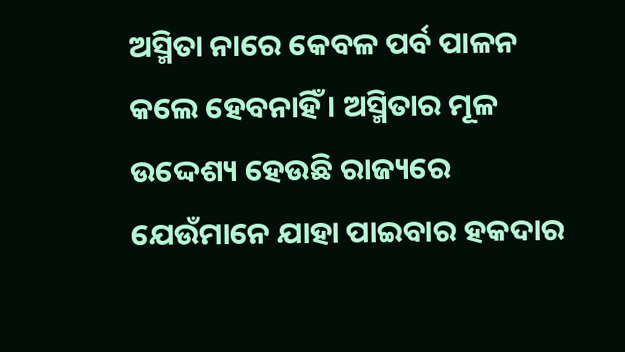ଅସ୍ମିତା ନାରେ କେବଳ ପର୍ବ ପାଳନ କଲେ ହେବନାହିଁ । ଅସ୍ମିତାର ମୂଳ ଉଦ୍ଦେଶ୍ୟ ହେଉଛି ରାଜ୍ୟରେ ଯେଉଁମାନେ ଯାହା ପାଇବାର ହକଦାର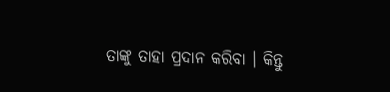ତାଙ୍କୁ ତାହା ପ୍ରଦାନ କରିବା । କିନ୍ତୁ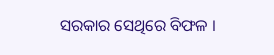ସରକାର ସେଥିରେ ବିଫଳ ।